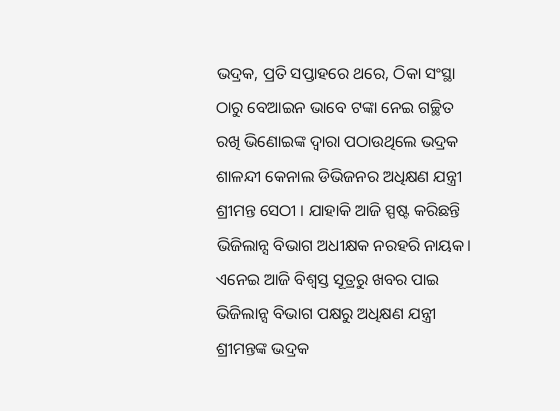ଭଦ୍ରକ, ପ୍ରତି ସପ୍ତାହରେ ଥରେ, ଠିକା ସଂସ୍ଥା ଠାରୁ ବେଆଇନ ଭାବେ ଟଙ୍କା ନେଇ ଗଚ୍ଛିତ ରଖି ଭିଣୋଇଙ୍କ ଦ୍ଵାରା ପଠାଉଥିଲେ ଭଦ୍ରକ ଶାଳନ୍ଦୀ କେନାଲ ଡିଭିଜନର ଅଧିକ୍ଷଣ ଯନ୍ତ୍ରୀ ଶ୍ରୀମନ୍ତ ସେଠୀ । ଯାହାକି ଆଜି ସ୍ପଷ୍ଟ କରିଛନ୍ତି ଭିଜିଲାନ୍ସ ବିଭାଗ ଅଧୀକ୍ଷକ ନରହରି ନାୟକ।
ଏନେଇ ଆଜି ବିଶ୍ଵସ୍ତ ସୂତ୍ରରୁ ଖବର ପାଇ ଭିଜିଲାନ୍ସ ବିଭାଗ ପକ୍ଷରୁ ଅଧିକ୍ଷଣ ଯନ୍ତ୍ରୀ ଶ୍ରୀମନ୍ତଙ୍କ ଭଦ୍ରକ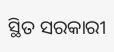ସ୍ଥିତ ସରକାରୀ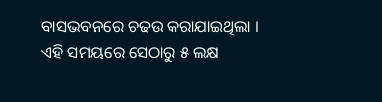ବାସଭବନରେ ଚଢଉ କରାଯାଇଥିଲା । ଏହି ସମୟରେ ସେଠାରୁ ୫ ଲକ୍ଷ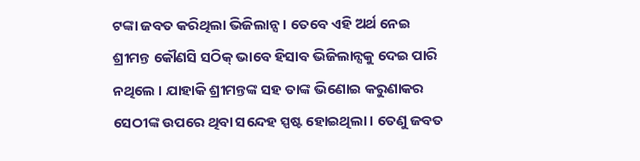ଟଙ୍କା ଜବତ କରିଥିଲା ଭିଜିଲାନ୍ସ । ତେବେ ଏହି ଅର୍ଥ ନେଇ ଶ୍ରୀମନ୍ତ କୌଣସି ସଠିକ୍ ଭାବେ ହିସାବ ଭିଜିଲାନ୍ସକୁ ଦେଇ ପାରି ନଥିଲେ । ଯାହାକି ଶ୍ରୀମନ୍ତଙ୍କ ସହ ତାଙ୍କ ଭିଣୋଇ କରୁଣାକର ସେଠୀଙ୍କ ଉପରେ ଥିବା ସନ୍ଦେହ ସ୍ପଷ୍ଟ ହୋଇଥିଲା । ତେଣୁ ଜବତ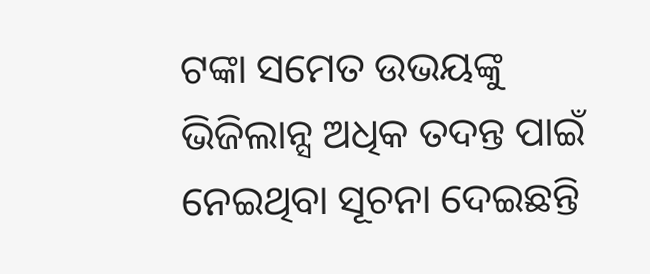ଟଙ୍କା ସମେତ ଉଭୟଙ୍କୁ ଭିଜିଲାନ୍ସ ଅଧିକ ତଦନ୍ତ ପାଇଁ ନେଇଥିବା ସୂଚନା ଦେଇଛନ୍ତି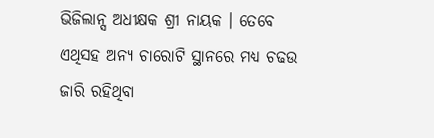ଭିଜିଲାନ୍ସ ଅଧୀକ୍ଷକ ଶ୍ରୀ ନାୟକ । ତେବେ ଏଥିସହ ଅନ୍ୟ ଚାରୋଟି ସ୍ଥାନରେ ମଧ୍ୟ ଚଢଉ ଜାରି ରହିଥିବା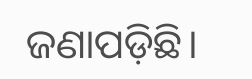ଜଣାପଡ଼ିଛି।